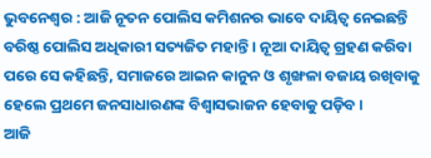ଭୁବନେଶ୍ୱର : ଆଜି ନୂତନ ପୋଲିସ କମିଶନର ଭାବେ ଦାୟିତ୍ୱ ନେଇଛନ୍ତି ବରିଷ୍ଠ ପୋଲିସ ଅଧିକାରୀ ସତ୍ୟଜିତ ମହାନ୍ତି । ନୂଆ ଦାୟିତ୍ୱ ଗ୍ରହଣ କରିବା ପରେ ସେ କହିଛନ୍ତି, ସମାଜରେ ଆଇନ କାନୁନ ଓ ଶୃଙ୍ଖଳା ବଜାୟ ରଖିବାକୁ ହେଲେ ପ୍ରଥମେ ଜନସାଧାରଣଙ୍କ ବିଶ୍ୱାସଭାଜନ ହେବାକୁ ପଡ଼ିବ ।
ଆଜି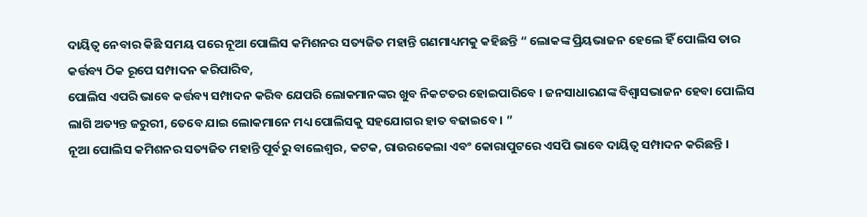ଦାୟିତ୍ୱ ନେବାର କିଛି ସମୟ ପରେ ନୂଆ ପୋଲିସ କମିଶନର ସତ୍ୟଜିତ ମହାନ୍ତି ଗଣମାଧ୍ୟମକୁ କହିଛନ୍ତି “ ଲୋକଙ୍କ ପ୍ରିୟଭାଜନ ହେଲେ ହିଁ ପୋଲିସ ତାର କର୍ତ୍ତବ୍ୟ ଠିକ ରୂପେ ସମ୍ପାଦନ କରିପାରିବ,
ପୋଲିସ ଏପରି ଭାବେ କର୍ତ୍ତବ୍ୟ ସମ୍ପାଦନ କରିବ ଯେପରି ଲୋକମାନଙ୍କର ଖୁବ ନିକଟତର ହୋଇପାରିବେ । ଜନସାଧାରଣଙ୍କ ବିଶ୍ୱାସଭାଜନ ହେବା ପୋଲିସ ଲାଗି ଅତ୍ୟନ୍ତ ଜରୁରୀ, ତେବେ ଯାଇ ଲୋକମାନେ ମଧ୍ୟ ପୋଲିସକୁ ସହଯୋଗର ହାତ ବଢାଇବେ । ”
ନୂଆ ପୋଲିସ କମିଶନର ସତ୍ୟଜିତ ମହାନ୍ତି ପୂର୍ବରୁ ବାଲେଶ୍ୱର, କଟକ, ରାଉରକେଲା ଏବଂ କୋରାପୁଟରେ ଏସପି ଭାବେ ଦାୟିତ୍ୱ ସମ୍ପାଦନ କରିଛନ୍ତି ।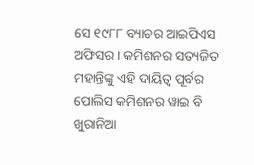ସେ ୧୯୮୮ ବ୍ୟାଚର ଆଇପିଏସ ଅଫିସର । କମିଶନର ସତ୍ୟଜିତ ମହାନ୍ତିଙ୍କୁ ଏହି ଦାୟିତ୍ୱ ପୂର୍ବର ପୋଲିସ କମିଶନର ୱାଇ ବି ଖୁରାନିଆ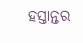ହସ୍ତାନ୍ତର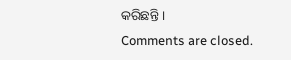କରିଛନ୍ତି ।
Comments are closed.